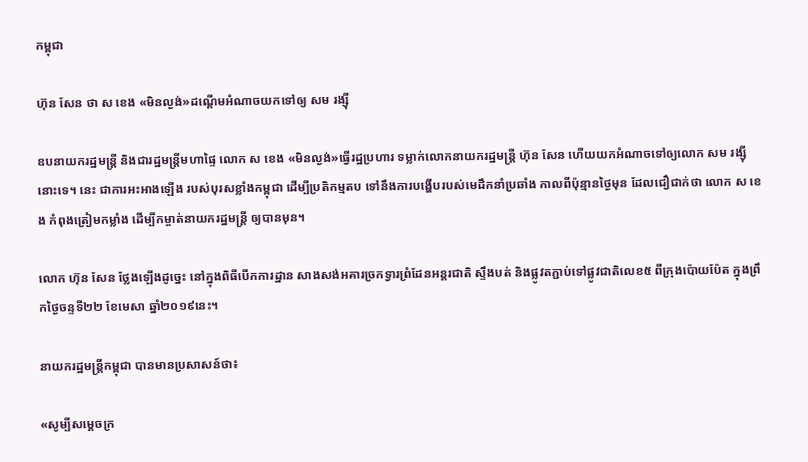កម្ពុជា

ហ៊ុន សែន ថា ស ខេង «មិនល្ងង់»ដណ្ដើមអំណាចយកទៅឲ្យ សម រង្ស៊ី

ឧបនាយករដ្ឋមន្ត្រី និងជារដ្ឋមន្ត្រីមហាផ្ទៃ លោក ស ខេង «មិនល្ងង់»ធ្វើរដ្ឋប្រហារ ទម្លាក់លោកនាយករដ្ឋមន្ត្រី ហ៊ុន សែន ហើយយកអំណាចទៅឲ្យលោក សម រង្ស៊ី នោះទេ។ នេះ ជាការអះអាងឡើង របស់បុរសខ្លាំងកម្ពុជា ដើម្បីប្រតិកម្មតប ទៅនឹងការបង្ហើបរបស់មេដឹកនាំប្រឆាំង កាលពីប៉ុន្មានថ្ងៃមុន ដែលជឿជាក់ថា លោក ស ខេង កំពុងត្រៀមកម្លាំង ដើម្បីកម្ចាត់នាយករដ្ឋមន្ត្រី ឲ្យបានមុន។

លោក ហ៊ុន សែន ថ្លែងឡើងដូច្នេះ នៅក្នុងពិធីបើកការដ្ឋាន សាងសង់អគារច្រកទ្វារព្រំដែនអន្តរជាតិ ស្ទឹងបត់ និងផ្លូវតភ្ជាប់ទៅផ្លូវជាតិលេខ៥ ពីក្រុងប៉ោយប៉ែត ក្នុងព្រឹកថ្ងៃចន្ទទី២២ ខែមេសា ឆ្នាំ២០១៩នេះ។

នាយករដ្ឋមន្ត្រីកម្ពុជា បានមានប្រសាសន៍ថា៖

«សូម្បីសម្ដេចក្រ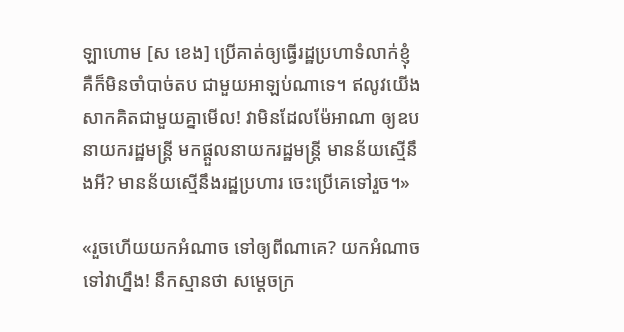ឡាហោម [ស ខេង] ប្រើគាត់ឲ្យធ្វើរដ្ឋប្រហាទំលាក់ខ្ញុំ គឺក៏មិនចាំបាច់តប ជាមួយអាឡប់ណាទេ។ ឥលូវយើងសាកគិតជាមួយគ្នាមើល! វាមិនដែលម៉ែអាណា ឲ្យឧបនាយករដ្ឋមន្ដ្រី មកផ្ដួលនាយករដ្ឋមន្ដ្រី មានន័យស្មើនឹងអី? មានន័យស្មើនឹងរដ្ឋប្រហារ ចេះប្រើគេទៅរួច។»

«រួចហើយយកអំណាច ទៅឲ្យពីណាគេ? យកអំណាចទៅវាហ្នឹង! នឹកស្មានថា សម្ដេចក្រ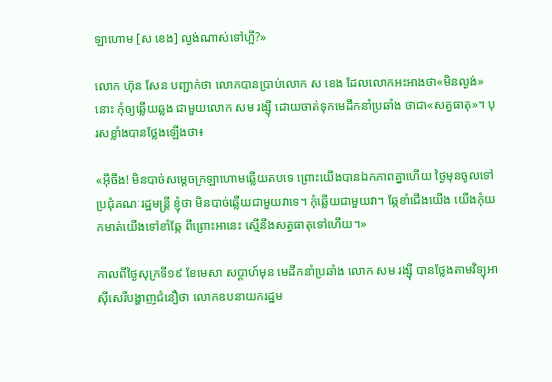ឡាហោម [ស ខេង] ល្ងង់ណាស់ទៅហ្អី?»

លោក ហ៊ុន សែន បញ្ជាក់ថា លោកបានប្រាប់លោក ស ខេង ដែលលោកអះអាងថា«មិនល្ងង់»នោះ កុំឲ្យឆ្លើយឆ្លង ជាមួយលោក សម រង្ស៊ី ដោយចាត់ទុកមេដឹកនាំប្រឆាំង ថាជា«សត្វធាតុ»។ បុរសខ្លាំងបានថ្លែងឡើងថា៖

«អ៊ីចឹង! មិនបាច់សម្តេចក្រឡាហោមឆ្លើយតបទេ ព្រោះយើងបានឯកភាពគ្នាហើយ ថ្ងៃមុនចូលទៅប្រជុំគណៈរដ្ឋមន្ត្រី ខ្ញុំថា មិនបាច់ឆ្លើយជាមួយវាទេ។ កុំឆ្លើយជាមួយវា។ ឆ្កែខាំជើងយើង យើងកុំយកមាត់យើងទៅខាំឆ្កែ ពីព្រោះអានេះ ស្មើនឹងសត្វធាតុទៅហើយ។»

កាលពីថ្ងៃសុក្រទី១៩ ខែមេសា សប្ដាហ៍មុន មេដឹកនាំប្រឆាំង លោក សម រង្ស៊ី បានថ្លែងតាមវិទ្យុអាស៊ីសេរីបង្ហាញជំនឿថា លោកឧបនាយករដ្ឋម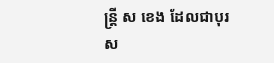ន្ត្រី ស ខេង ដែលជាបុរស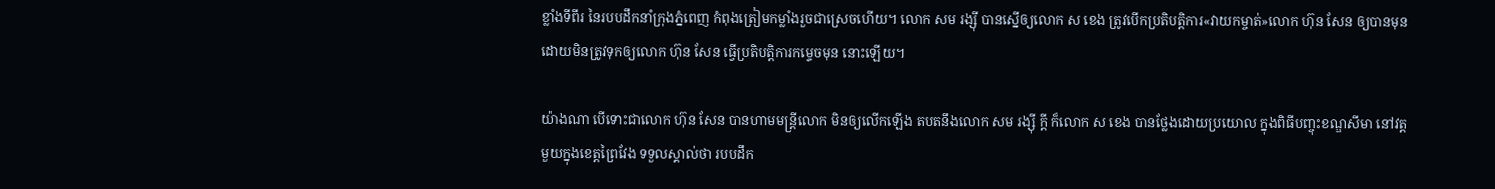ខ្លាំងទីពីរ នៃរបបដឹកនាំក្រុងភ្នំពេញ កំពុងត្រៀមកម្លាំងរួចជាស្រេចហើយ។ លោក សម រង្ស៊ី បានស្នើឲ្យលោក ស ខេង ត្រូវបើកប្រតិបត្តិការ«វាយកម្ចាត់»លោក ហ៊ុន សែន ឲ្យបានមុន ដោយមិនត្រូវទុកឲ្យលោក ហ៊ុន សែន ធ្វើប្រតិបត្តិការកម្ទេចមុន នោះឡើយ។

យ៉ាងណា បើទោះជាលោក ហ៊ុន សែន បានហាមមន្ត្រីលោក មិនឲ្យលើកឡើង តបតនឹងលោក សម រង្ស៊ី ក្ដី ក៏លោក ស ខេង បានថ្លែងដោយប្រយោល ក្នុងពិធីបញ្ចុះខណ្ឌសីមា នៅវត្តមួយក្នុងខេត្តព្រៃវែង ទទួលស្គាល់ថា របបដឹក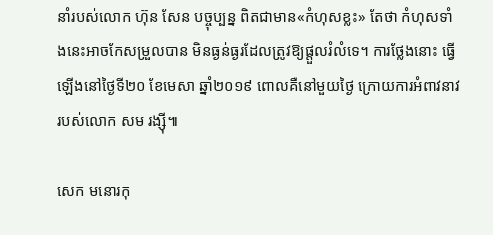នាំរបស់លោក ហ៊ុន សែន បច្ចុប្បន្ន ពិតជាមាន«កំហុសខ្លះ» តែថា កំហុសទាំងនេះអាចកែសម្រួលបាន មិនធ្ងន់ធ្ងរដែលត្រូវឱ្យផ្តួលរំលំទេ។ ការថ្លែងនោះ ធ្វើឡើងនៅថ្ងៃទី២០ ខែមេសា ឆ្នាំ២០១៩ ពោលគឺនៅមួយថ្ងៃ ក្រោយការអំពាវនាវ របស់លោក សម រង្ស៊ី៕

សេក មនោរកុ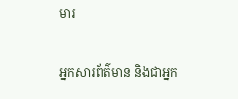មារ

អ្នកសារព័ត៌មាន និងជាអ្នក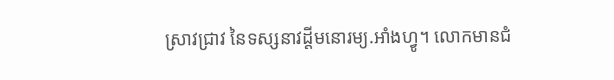ស្រាវជ្រាវ នៃទស្សនាវដ្ដីមនោរម្យ.អាំងហ្វូ។ លោកមានជំ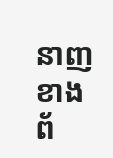នាញខាងព័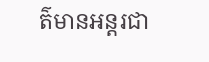ត៌មានអន្តរជា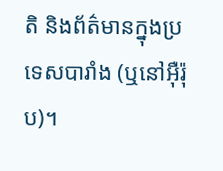តិ និងព័ត៌មានក្នុងប្រទេសបារាំង (ឬនៅអ៊ឺរ៉ុប)។